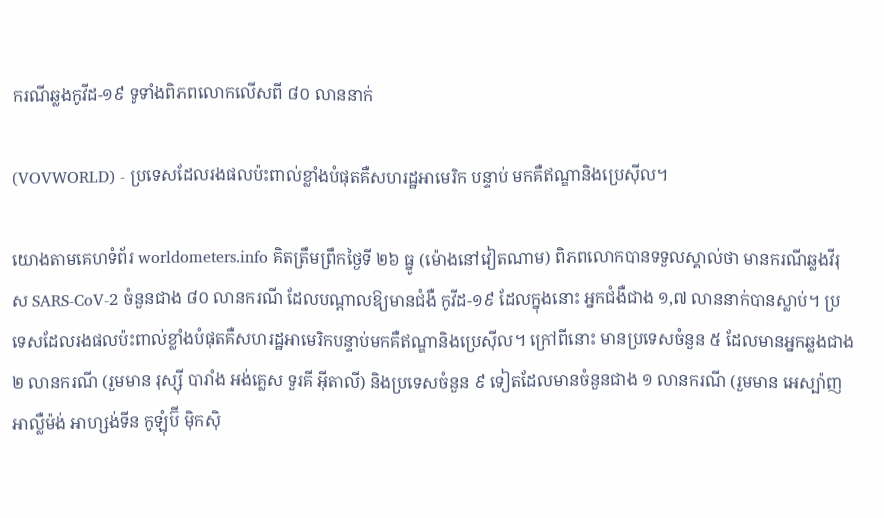ករណីឆ្លងកូវីដ-១៩ ទូទាំងពិភពលោកលើសពី ៨០ លាននាក់

(VOVWORLD) - ប្រទេសដែលរងផលប៉ះពាល់ខ្លាំងបំផុតគឺសហរដ្ឋអាមេរិក បន្ទាប់ មកគឺឥណ្ឌានិងប្រេស៊ីល។

យោងតាមគេហទំព័រ worldometers.info គិតត្រឹមព្រឹកថ្ងៃទី ២៦ ធ្នូ (ម៉ោងនៅវៀតណាម) ពិភពលោកបានទទួលស្គាល់ថា មានករណីឆ្លងវីរុស SARS-CoV-2 ចំនួនជាង ៨០ លានករណី ដែលបណ្តាលឱ្យមានជំងឺ កូវីដ-១៩ ដែលក្នុងនោះ អ្នកជំងឺជាង ១,៧ លាននាក់បានស្លាប់។ ប្រទេសដែលរងផលប៉ះពាល់ខ្លាំងបំផុតគឺសហរដ្ឋអាមេរិកបន្ទាប់មកគឺឥណ្ឌានិងប្រេស៊ីល។ ក្រៅពីនោះ មានប្រទេសចំនួន ៥ ដែលមានអ្នកឆ្លងជាង ២ លានករណី (រួមមាន រុស្ស៊ី បារាំង អង់គ្លេស ទួរគី អ៊ីតាលី) និងប្រទេសចំនួន ៩ ទៀតដែលមានចំនួនជាង ១ លានករណី (រួមមាន អេស្ប៉ាញ អាល្លឺម៉ង់ អាហ្សង់ទីន កូឡុំប៊ី ម៉ិកស៊ិ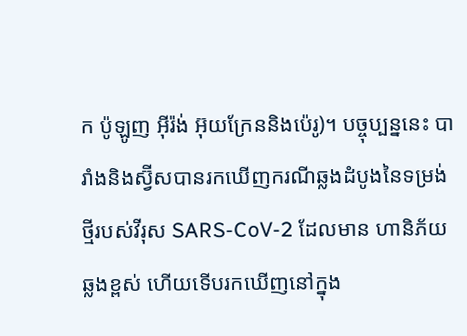ក ប៉ូឡូញ អ៊ីរ៉ង់ អ៊ុយក្រែននិងប៉េរូ)។ បច្ចុប្បន្ននេះ បារាំងនិងស្វ៊ីសបានរកឃើញករណីឆ្លងដំបូងនៃទម្រង់ថ្មីរបស់វីរុស SARS-CoV-2 ដែលមាន ហានិភ័យឆ្លងខ្ពស់ ហើយទើបរកឃើញនៅក្នុង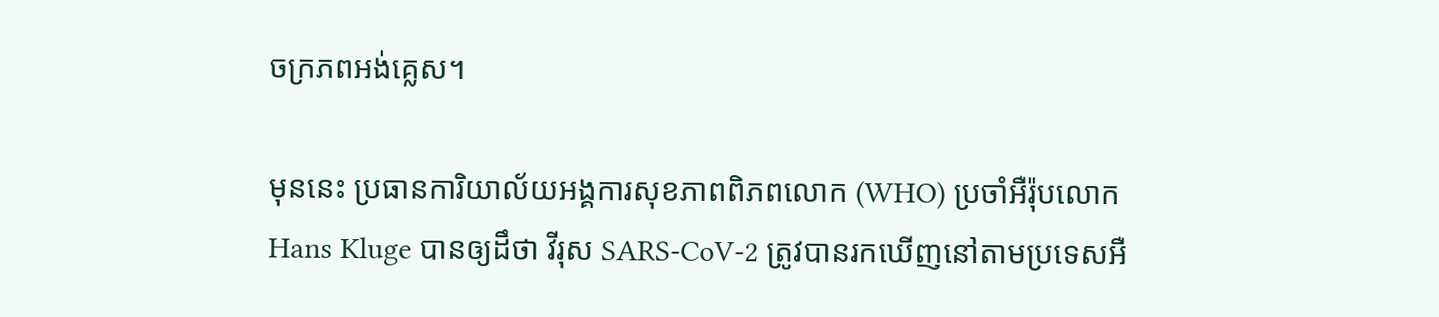ចក្រភពអង់គ្លេស។

មុននេះ ប្រធានការិយាល័យអង្គការសុខភាពពិភពលោក (WHO) ប្រចាំអឺរ៉ុបលោក Hans Kluge បានឲ្យដឹថា វីរុស SARS-CoV-2 ត្រូវបានរកឃើញនៅតាមប្រទេសអឺ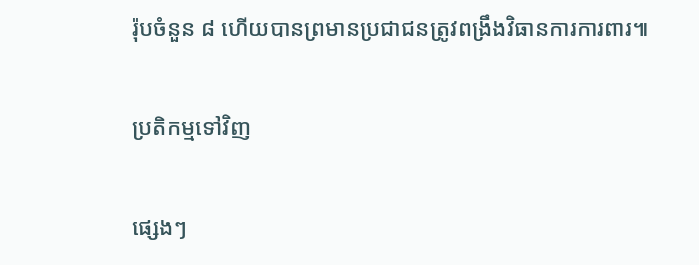រ៉ុបចំនួន ៨ ហើយបានព្រមានប្រជាជនត្រូវពង្រឹងវិធានការការពារ៕

ប្រតិកម្មទៅវិញ

ផ្សេងៗ